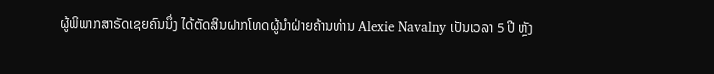ຜູ້ພິພາກສາຣັດເຊຍຄົນນຶ່ງ ໄດ້ຕັດສິນຝາກໂທດຜູ້ນຳຝ່າຍຄ້ານທ່ານ Alexie Navalny ເປັນເວລາ 5 ປີ ຫຼັງ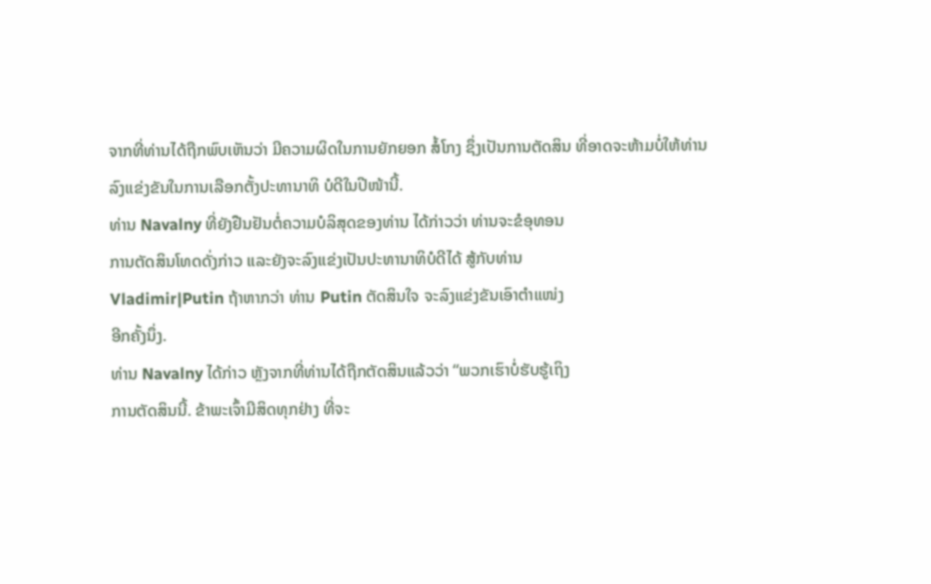ຈາກທີ່ທ່ານໄດ້ຖືກພົບເຫັນວ່າ ມີຄວາມຜິດໃນການຍັກຍອກ ສໍ້ໂກງ ຊຶ່ງເປັນການຕັດສິນ ທີ່ອາດຈະຫ້າມບໍ່ໃຫ້ທ່ານລົງແຂ່ງຂັນໃນການເລືອກຕັ້ງປະທານາທິ ບໍດີໃນປີໜ້ານີ້.
ທ່ານ Navalny ທີ່ຍັງຢືນຢັນຕໍ່ຄວາມບໍລິສຸດຂອງທ່ານ ໄດ້ກ່າວວ່າ ທ່ານຈະຂໍອຸທອນ
ການຕັດສິນໂທດດັ່ງກ່າວ ແລະຍັງຈະລົງແຂ່ງເປັນປະທານາທິບໍດີໄດ້ ສູ້ກັບທ່ານ
Vladimir|Putin ຖ້າຫາກວ່າ ທ່ານ Putin ຕັດສິນໃຈ ຈະລົງແຂ່ງຂັນເອົາຕຳແໜ່ງ
ອີກຄັ້ງນຶ່ງ.
ທ່ານ Navalny ໄດ້ກ່າວ ຫຼັງຈາກທີ່ທ່ານໄດ້ຖືກຕັດສິນແລ້ວວ່າ “ພວກເຮົາບໍ່ຮັບຮູ້ເຖິງ
ການຕັດສິນນີ້. ຂ້າພະເຈົ້າມີສິດທຸກຢ່າງ ທີ່ຈະ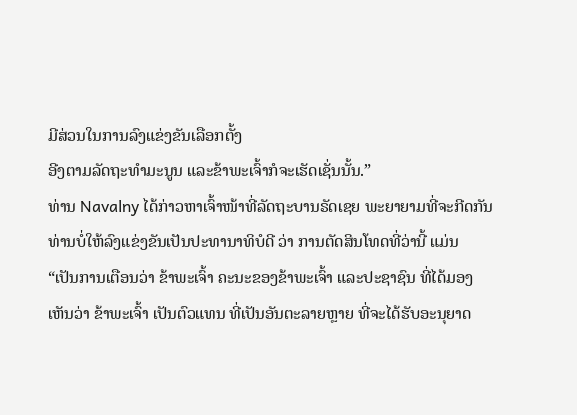ມີສ່ວນໃນການລົງແຂ່ງຂັນເລືອກຕັ້ງ
ອີງຕາມລັດຖະທຳມະນູນ ແລະຂ້າພະເຈົ້າກໍຈະເຮັດເຊັ່ນນັ້ນ.”
ທ່ານ Navalny ໄດ້ກ່າວຫາເຈົ້າໜ້າທີ່ລັດຖະບານຣັດເຊຍ ພະຍາຍາມທີ່ຈະກີດກັນ
ທ່ານບໍ່ໃຫ້ລົງແຂ່ງຂັນເປັນປະທານາທິບໍດີ ວ່າ ການຕັດສິນໂທດທີ່ວ່ານີ້ ແມ່ນ
“ເປັນການເຕືອນວ່າ ຂ້າພະເຈົ້າ ຄະນະຂອງຂ້າພະເຈົ້າ ແລະປະຊາຊົນ ທີ່ໄດ້ມອງ
ເຫັນວ່າ ຂ້າພະເຈົ້າ ເປັນຕົວແທນ ທີ່ເປັນອັນຕະລາຍຫຼາຍ ທີ່ຈະໄດ້ຮັບອະນຸຍາດ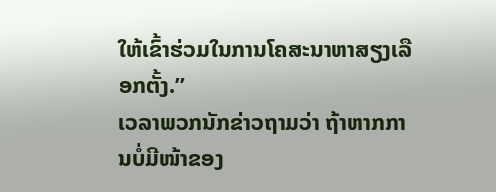ໃຫ້ເຂົ້າຮ່ວມໃນການໂຄສະນາຫາສຽງເລືອກຕັ້ງ.”
ເວລາພວກນັກຂ່າວຖາມວ່າ ຖ້າຫາກການບໍ່ມີໜ້າຂອງ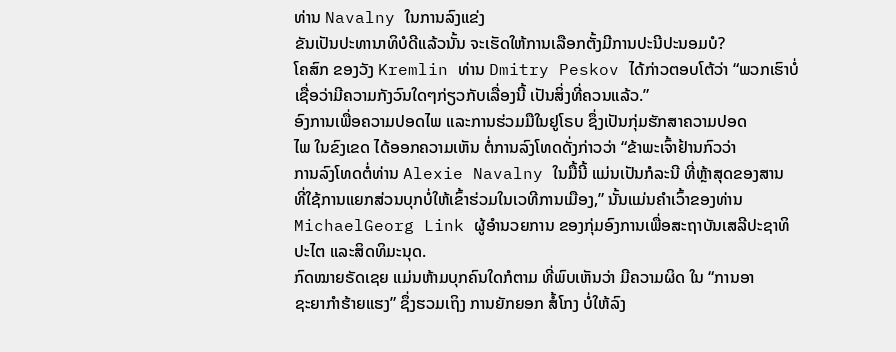ທ່ານ Navalny ໃນການລົງແຂ່ງ
ຂັນເປັນປະທານາທິບໍດີແລ້ວນັ້ນ ຈະເຮັດໃຫ້ການເລືອກຕັ້ງມີການປະນີປະນອມບໍ?
ໂຄສົກ ຂອງວັງ Kremlin ທ່ານ Dmitry Peskov ໄດ້ກ່າວຕອບໂຕ້ວ່າ “ພວກເຮົາບໍ່
ເຊື່ອວ່າມີຄວາມກັງວົນໃດໆກ່ຽວກັບເລື່ອງນີ້ ເປັນສິ່ງທີ່ຄວນແລ້ວ.”
ອົງການເພື່ອຄວາມປອດໄພ ແລະການຮ່ວມມືໃນຢູໂຣບ ຊຶ່ງເປັນກຸ່ມຮັກສາຄວາມປອດ
ໄພ ໃນຂົງເຂດ ໄດ້ອອກຄວາມເຫັນ ຕໍ່ການລົງໂທດດັ່ງກ່າວວ່າ “ຂ້າພະເຈົ້າຢ້ານກົວວ່າ
ການລົງໂທດຕໍ່ທ່ານ Alexie Navalny ໃນມື້ນີ້ ແມ່ນເປັນກໍລະນີ ທີ່ຫຼ້າສຸດຂອງສານ
ທີ່ໃຊ້ການແຍກສ່ວນບຸກບໍ່ໃຫ້ເຂົ້າຮ່ວມໃນເວທີການເມືອງ,” ນັ້ນແມ່ນຄຳເວົ້າຂອງທ່ານ
MichaelGeorg Link ຜູ້ອຳນວຍການ ຂອງກຸ່ມອົງການເພື່ອສະຖາບັນເສລີປະຊາທິ
ປະໄຕ ແລະສິດທິມະນຸດ.
ກົດໝາຍຣັດເຊຍ ແມ່ນຫ້າມບຸກຄົນໃດກໍຕາມ ທີ່ພົບເຫັນວ່າ ມີຄວາມຜິດ ໃນ “ການອາ
ຊະຍາກຳຮ້າຍແຮງ” ຊຶ່ງຮວມເຖິງ ການຍັກຍອກ ສໍ້ໂກງ ບໍ່ໃຫ້ລົງ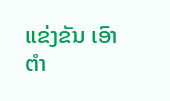ແຂ່ງຂັນ ເອົາຕຳ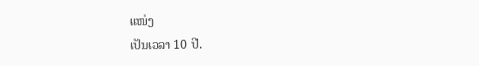ແໜ່ງ
ເປັນເວລາ 10 ປີ.